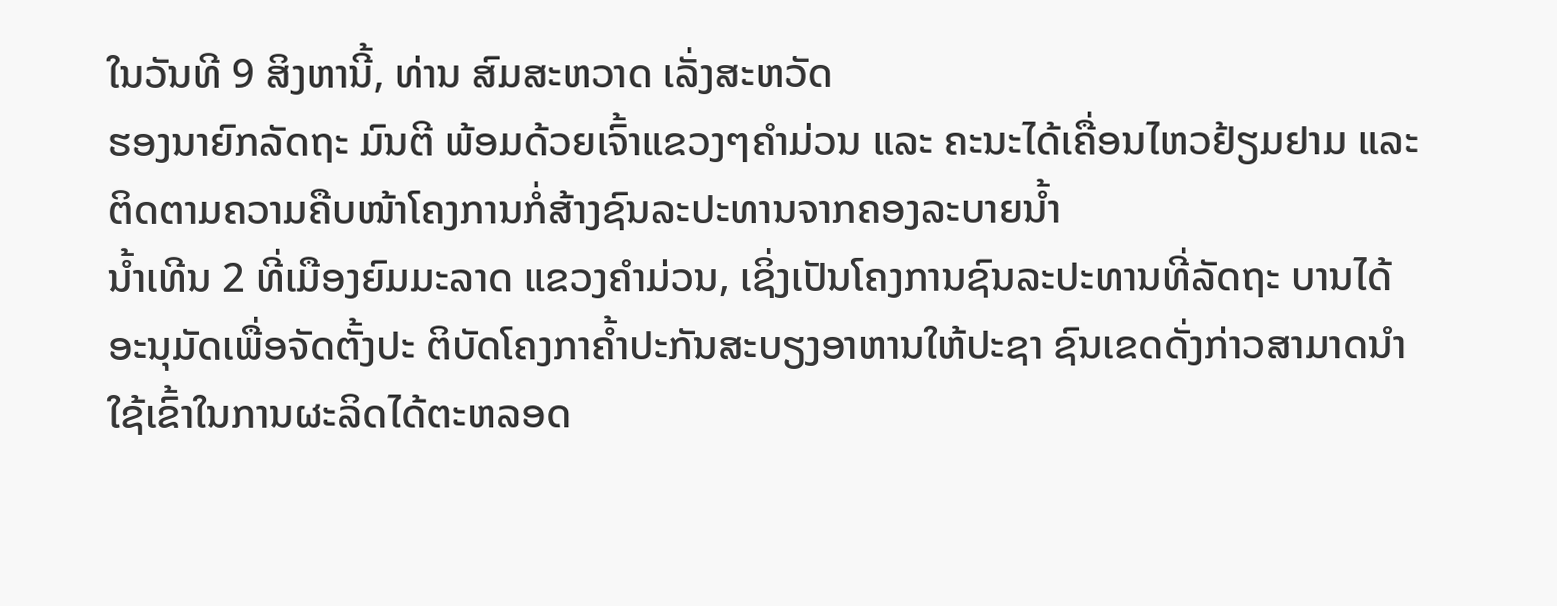ໃນວັນທີ 9 ສິງຫານີ້, ທ່ານ ສົມສະຫວາດ ເລັ່ງສະຫວັດ
ຮອງນາຍົກລັດຖະ ມົນຕີ ພ້ອມດ້ວຍເຈົ້າແຂວງໆຄຳມ່ວນ ແລະ ຄະນະໄດ້ເຄື່ອນໄຫວຢ້ຽມຢາມ ແລະ ຕິດຕາມຄວາມຄືບໜ້າໂຄງການກໍ່ສ້າງຊົນລະປະທານຈາກຄອງລະບາຍນ້ຳ
ນ້ຳເທີນ 2 ທີ່ເມືອງຍົມມະລາດ ແຂວງຄຳມ່ວນ, ເຊິ່ງເປັນໂຄງການຊົນລະປະທານທີ່ລັດຖະ ບານໄດ້ອະນຸມັດເພື່ອຈັດຕັ້ງປະ ຕິບັດໂຄງກາຄ້ຳປະກັນສະບຽງອາຫານໃຫ້ປະຊາ ຊົນເຂດດັ່ງກ່າວສາມາດນຳໃຊ້ເຂົ້າໃນການຜະລິດໄດ້ຕະຫລອດ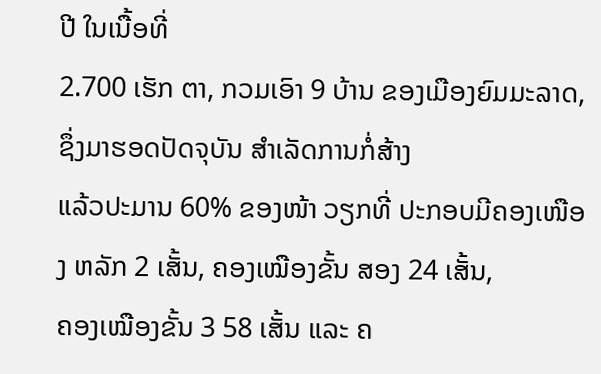ປີ ໃນເນື້ອທີ່
2.700 ເຮັກ ຕາ, ກວມເອົາ 9 ບ້ານ ຂອງເມືອງຍົມມະລາດ, ຊຶ່ງມາຮອດປັດຈຸບັນ ສຳເລັດການກໍ່ສ້າງ
ແລ້ວປະມານ 60% ຂອງໜ້າ ວຽກທີ່ ປະກອບມີຄອງເໜືອງ ຫລັກ 2 ເສັ້ນ, ຄອງເໝືອງຂັ້ນ ສອງ 24 ເສັ້ນ,
ຄອງເໝືອງຂັ້ນ 3 58 ເສັ້ນ ແລະ ຄ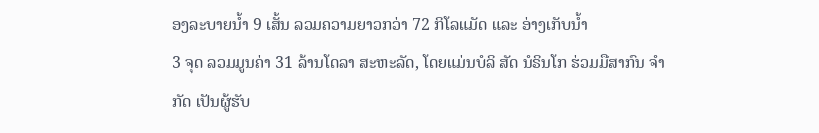ອງລະບາຍນ້ຳ 9 ເສັ້ນ ລວມຄວາມຍາວກວ່າ 72 ກິໂລແມັດ ແລະ ອ່າງເກັບນ້ຳ
3 ຈຸດ ລວມມູນຄ່າ 31 ລ້ານໂດລາ ສະຫະລັດ, ໂດຍແມ່ນບໍລິ ສັດ ນໍຣິນໂກ ຮ່ວມມືສາກົນ ຈຳກັດ ເປັນຜູ້ຮັບ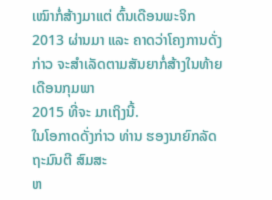ເໝົາກໍ່ສ້າງມາແຕ່ ຕົ້ນເດືອນພະຈິກ 2013 ຜ່ານມາ ແລະ ຄາດວ່າໂຄງການດັ່ງ ກ່າວ ຈະສຳເລັດຕາມສັນຍາກໍ່ສ້າງໃນທ້າຍເດືອນກຸມພາ
2015 ທີ່ຈະ ມາເຖິງນີ້.
ໃນໂອກາດດັ່ງກ່າວ ທ່ານ ຮອງນາຍົກລັດຖະມົນຕີ ສົມສະ
ຫ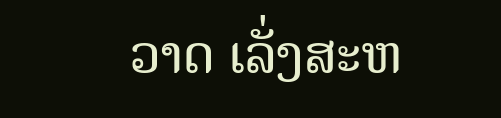ວາດ ເລັ່ງສະຫ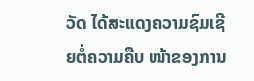ວັດ ໄດ້ສະແດງຄວາມຊົມເຊີຍຕໍ່ຄວາມຄືບ ໜ້າຂອງການ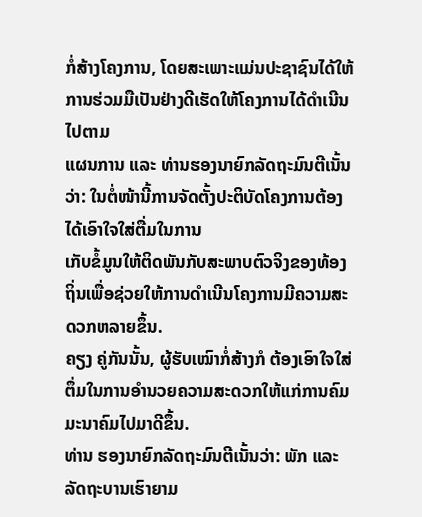ກໍ່ສ້າງໂຄງການ, ໂດຍສະເພາະແມ່ນປະຊາຊົນໄດ້ໃຫ້ການຮ່ວມມືເປັນຢ່າງດີເຮັດໃຫ້ໂຄງການໄດ້ດຳເນີນໄປຕາມ
ແຜນການ ແລະ ທ່ານຮອງນາຍົກລັດຖະມົນຕີເນັ້ນວ່າ: ໃນຕໍ່ໜ້ານີ້ການຈັດຕັ້ງປະຕິບັດໂຄງການຕ້ອງໄດ້ເອົາໃຈໃສ່ຕື່ມໃນການ
ເກັບຂໍ້ມູນໃຫ້ຕິດພັນກັບສະພາບຕົວຈິງຂອງທ້ອງຖິ່ນເພື່ອຊ່ວຍໃຫ້ການດຳເນີນໂຄງການມີຄວາມສະດວກຫລາຍຂຶ້ນ.
ຄຽງ ຄູ່ກັນນັ້ນ, ຜູ້ຮັບເໝົາກໍ່ສ້າງກໍ ຕ້ອງເອົາໃຈໃສ່ຕຶ່ມໃນການອຳນວຍຄວາມສະດວກໃຫ້ແກ່ການຄົມມະນາຄົມໄປມາດີຂຶ້ນ.
ທ່ານ ຮອງນາຍົກລັດຖະມົນຕີເນັ້ນວ່າ: ພັກ ແລະ ລັດຖະບານເຮົາຍາມ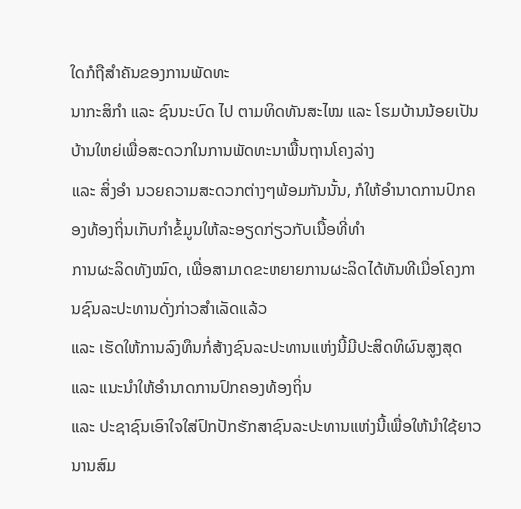ໃດກໍຖືສຳຄັນຂອງການພັດທະ
ນາກະສິກຳ ແລະ ຊົນນະບົດ ໄປ ຕາມທິດທັນສະໄໝ ແລະ ໂຮມບ້ານນ້ອຍເປັນບ້ານໃຫຍ່ເພື່ອສະດວກໃນການພັດທະນາພື້ນຖານໂຄງລ່າງ
ແລະ ສິ່ງອຳ ນວຍຄວາມສະດວກຕ່າງໆພ້ອມກັນນັ້ນ, ກໍໃຫ້ອຳນາດການປົກຄອງທ້ອງຖິ່ນເກັບກຳຂໍ້ມູນໃຫ້ລະອຽດກ່ຽວກັບເນື້ອທີ່ທຳ
ການຜະລິດທັງໝົດ, ເພື່ອສາມາດຂະຫຍາຍການຜະລິດໄດ້ທັນທີເມື່ອໂຄງການຊົນລະປະທານດັ່ງກ່າວສຳເລັດແລ້ວ
ແລະ ເຮັດໃຫ້ການລົງທຶນກໍ່ສ້າງຊົນລະປະທານແຫ່ງນີ້ມີປະສິດທິຜົນສູງສຸດ ແລະ ແນະນຳໃຫ້ອຳນາດການປົກຄອງທ້ອງຖິ່ນ
ແລະ ປະຊາຊົນເອົາໃຈໃສ່ປົກປັກຮັກສາຊົນລະປະທານແຫ່ງນີ້ເພື່ອໃຫ້ນຳໃຊ້ຍາວນານສົມ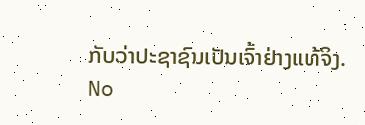ກັບວ່າປະຊາຊົນເປັນເຈົ້າຢ່າງແທ້ຈິງ.
No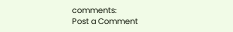comments:
Post a Comment